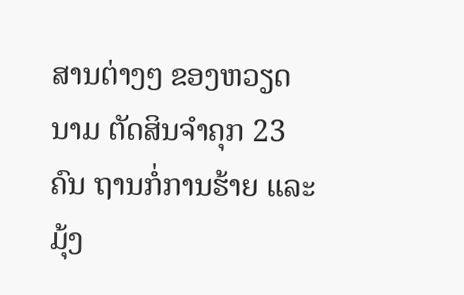ສານຕ່າງໆ ຂອງຫວຽດນາມ ຕັດສິນຈໍາຄຸກ 23 ຄົນ ຖານກໍ່ການຮ້າຍ ແລະ ມຸ້ງ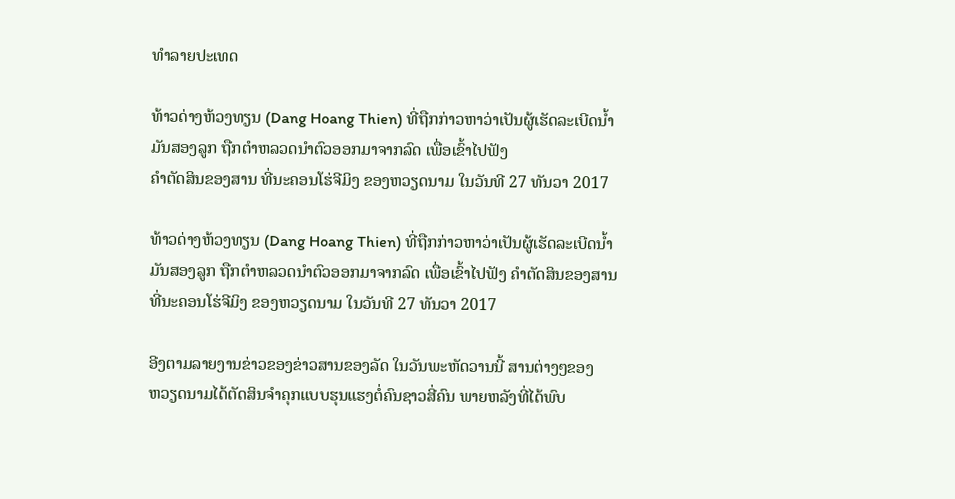ທໍາລາຍປະເທດ

ທ້າວດ່າງຫ້ວງທຽນ (Dang Hoang Thien) ທີ່ຖືກກ່າວຫາວ່າເປັນຜູ້ເຮັດລະເບີດນໍ້າມັນສອງລູກ ຖືກຕໍາຫລວດນໍາຕົວອອກມາຈາກລົດ ເພື່ອເຂົ້າໄປຟັງ
ຄໍາຕັດສິນຂອງສານ ທີ່ນະຄອນໂຮ່ຈີມິງ ຂອງຫວຽດນາມ ໃນວັນທີ 27 ທັນວາ 2017

ທ້າວດ່າງຫ້ວງທຽນ (Dang Hoang Thien) ທີ່ຖືກກ່າວຫາວ່າເປັນຜູ້ເຮັດລະເບີດນໍ້າມັນສອງລູກ ຖືກຕໍາຫລວດນໍາຕົວອອກມາຈາກລົດ ເພື່ອເຂົ້າໄປຟັງ ຄໍາຕັດສິນຂອງສານ ທີ່ນະຄອນໂຮ່ຈີມິງ ຂອງຫວຽດນາມ ໃນວັນທີ 27 ທັນວາ 2017

ອີງຕາມລາຍງານຂ່າວຂອງຂ່າວສານຂອງລັດ ໃນວັນພະຫັດວານນີ້ ສານຕ່າງໆຂອງ
ຫວຽດນາມໄດ້ຕັດສິນຈໍາຄຸກແບບຮຸນແຮງຕໍ່ຄົນຊາວສີ່ຄົນ ພາຍຫລັງທີ່ໄດ້ພົບ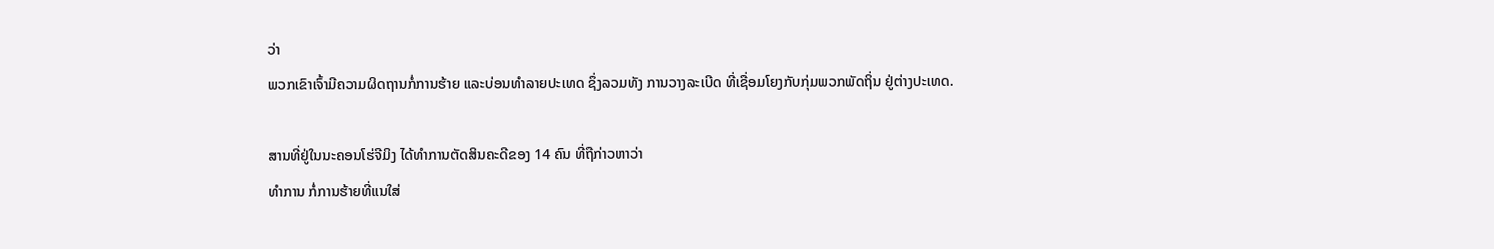ວ່າ
ພວກເຂົາເຈົ້າມີຄວາມຜິດຖານກໍ່ການຮ້າຍ ແລະບ່ອນທໍາລາຍປະເທດ ຊຶ່ງລວມທັງ ການວາງລະເບີດ ທີ່ເຊື່ອມໂຍງກັບກຸ່ມພວກພັດຖິ່ນ ຢູ່ຕ່າງປະເທດ.

ສານທີ່ຢູ່ໃນນະຄອນໂຮ່ຈີມິງ ໄດ້ທໍາການຕັດສິນຄະດີຂອງ 14 ຄົນ ທີ່ຖືກ່າວຫາວ່າ
ທໍາການ ກໍ່ການຮ້າຍທີ່ແນໃສ່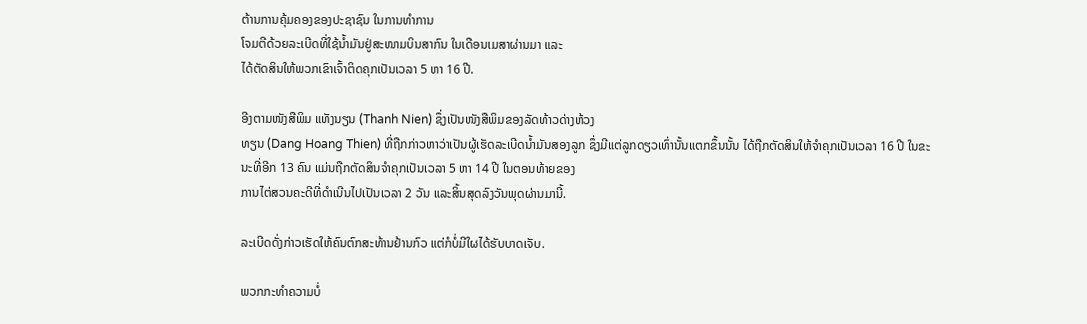ຕ້ານການຄຸ້ມຄອງຂອງປະຊາຊົນ ໃນການທໍາການ
ໂຈມຕີດ້ວຍລະເບີດທີ່ໃຊ້ນໍ້າມັນຢູ່ສະໜາມບິນສາກົນ ໃນເດືອນເມສາຜ່ານມາ ແລະ
ໄດ້ຕັດສິນໃຫ້ພວກເຂົາເຈົ້າຕິດຄຸກເປັນເວລາ 5 ຫາ 16 ປີ.

ອີງຕາມໜັງສືພິມ ແທັງນຽນ (Thanh Nien) ຊຶ່ງເປັນໜັງສືພິມຂອງລັດທ້າວດ່າງຫ້ວງ
ທຽນ (Dang Hoang Thien) ທີ່ຖືກກ່າວຫາວ່າເປັນຜູ້ເຮັດລະເບີດນໍ້າມັນສອງລູກ ຊຶ່ງມີແຕ່ລູກດຽວເທົ່ານັ້ນແຕກຂຶ້ນນັ້ນ ໄດ້ຖືກຕັດສິນໃຫ້ຈໍາຄຸກເປັນເວລາ 16 ປີ ໃນຂະ
ນະທີ່ອີກ 13 ຄົນ ແມ່ນຖືກຕັດສິນຈໍາຄຸກເປັນເວລາ 5 ຫາ 14 ປີ ໃນຕອນທ້າຍຂອງ
ການໄຕ່ສວນຄະດີທີ່ດໍາເນີນໄປເປັນເວລາ 2 ວັນ ແລະສິ້ນສຸດລົງວັນພຸດຜ່ານມານີ້.

ລະເບີດດັ່ງກ່າວເຮັດໃຫ້ຄົນຕົກສະທ້ານຢ້ານກົວ ແຕ່ກໍບໍ່ມີໃຜໄດ້ຮັບບາດເຈັບ.

ພວກກະທໍາຄວາມບໍ່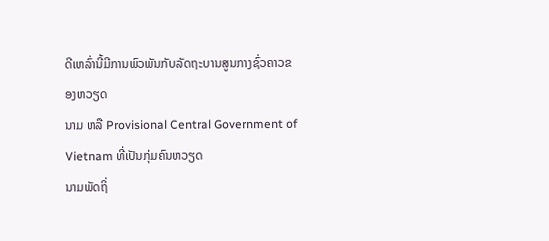ດີເຫລົ່ານີ້ມີການພົວພັນກັບລັດຖະບານສູນກາງຊົ່ວຄາວຂອງຫວຽດ
ນາມ ຫລື Provisional Central Government of Vietnam ທີ່ເປັນກຸ່ມຄົນຫວຽດ
ນາມພັດຖິ່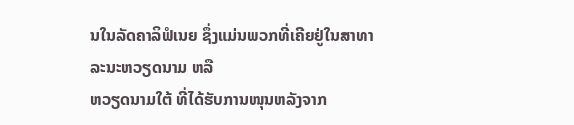ນໃນລັດຄາລິຟໍເນຍ ຊຶ່ງແມ່ນພວກທີ່ເຄີຍຢູ່ໃນສາທາລະນະຫວຽດນາມ ຫລື
ຫວຽດນາມໃຕ້ ທີ່ໄດ້ຮັບການໜຸນຫລັງຈາກ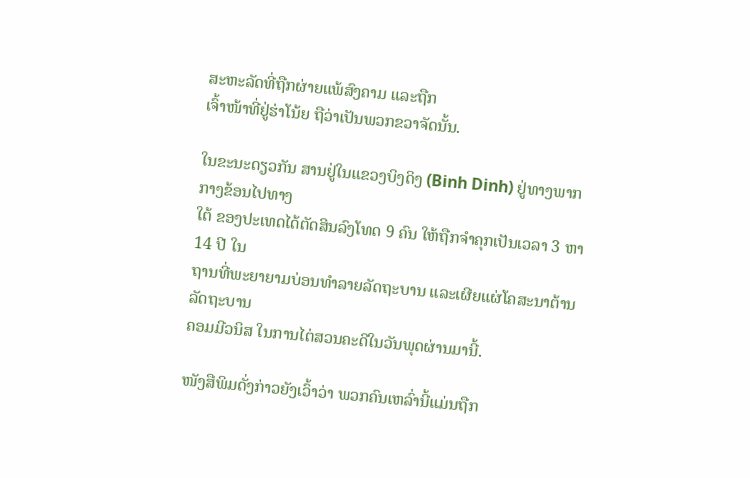ສະຫະລັດທີ່ຖືກຜ່າຍແພ້ສົງຄາມ ແລະຖືກ
ເຈົ້າໜ້າທີ່ຢູ່ຮ່າໂນ້ຍ ຖືວ່າເປັນພວກຂວາຈັດນັ້ນ.

ໃນຂະນະດຽວກັນ ສານຢູ່ໃນແຂວງບິງດິງ (Binh Dinh) ຢູ່ທາງພາກກາງຂ້ອນໄປທາງ
ໃຕ້ ຂອງປະເທດໄດ້ຕັດສິນລົງໂທດ 9 ຄົນ ໃຫ້ຖືກຈໍາຄຸກເປັນເວລາ 3 ຫາ 14 ປີ ໃນ
ຖານທີ່ພະຍາຍາມບ່ອນທໍາລາຍລັດຖະບານ ແລະເຜີຍແຜ່ໂຄສະນາຕ້ານລັດຖະບານ
ຄອມມີວນິສ ໃນການໄຕ່ສວນຄະດີໃນວັນພຸດຜ່ານມານີ້.

ໜັງສືພິມດັ່ງກ່າວຍັງເວົ້າວ່າ ພວກຄົນເຫລົ່ານີ້ແມ່ນຖືກ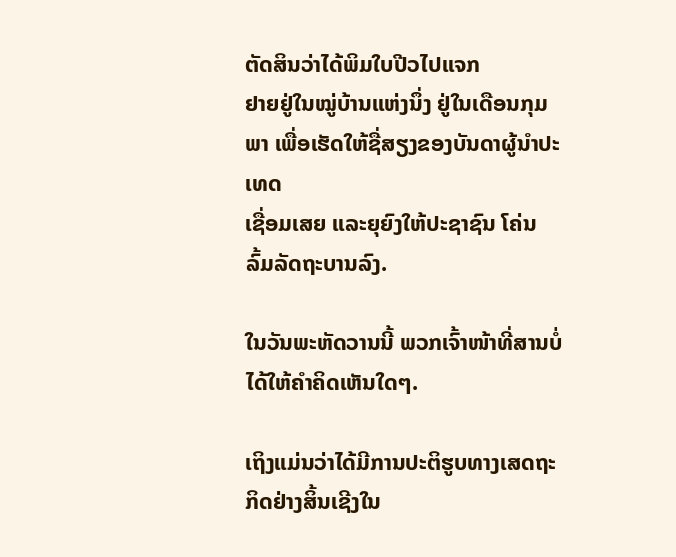ຕັດສິນວ່າໄດ້ພິມໃບປີວໄປແຈກ
ຢາຍຢູ່ໃນໝູ່ບ້ານແຫ່ງນຶ່ງ ຢູ່ໃນເດືອນກຸມພາ ເພື່ອເຮັດໃຫ້ຊື່ສຽງຂອງບັນດາຜູ້ນໍາປະເທດ
ເຊື່ອມເສຍ ແລະຍຸຍົງໃຫ້ປະຊາຊົນ ໂຄ່ນລົ້ມລັດຖະບານລົງ.

ໃນວັນພະຫັດວານນີ້ ພວກເຈົ້າໜ້າທີ່ສານບໍ່ໄດ້ໃຫ້ຄໍາຄິດເຫັນໃດໆ.

ເຖິງແມ່ນວ່າໄດ້ມີການປະຕິຮູບທາງເສດຖະກິດຢ່າງສິ້ນເຊີງໃນ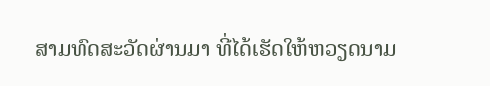ສາມທົດສະວັດຜ່ານມາ ທີ່ໄດ້ເຮັດໃຫ້ຫວຽດນາມ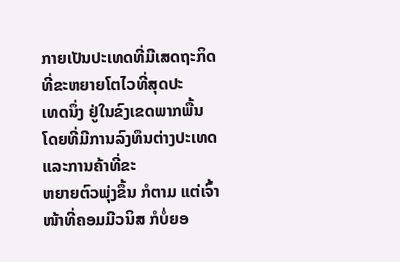ກາຍເປັນປະເທດທີ່ມີເສດຖະກິດທີ່ຂະຫຍາຍໂຕໄວທີ່ສຸດປະ
ເທດນຶ່ງ ຢູ່ໃນຂົງເຂດພາກພື້ນ ໂດຍທີ່ມີການລົງທຶນຕ່າງປະເທດ ແລະການຄ້າທີ່ຂະ
ຫຍາຍຕົວພຸ່ງຂຶ້ນ ກໍຕາມ ແຕ່ເຈົ້າໜ້າທີ່ຄອມມີວນິສ ກໍບໍ່ຍອ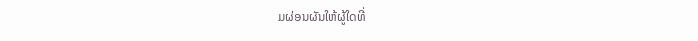ມຜ່ອນຜັນໃຫ້ຜູ້ໃດທີ່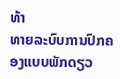ທ້າ
ທາຍລະບົບການປົກຄອງແບບພັກດຽວ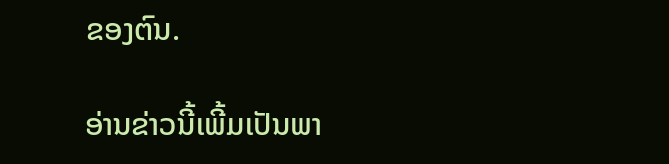ຂອງຕົນ.

ອ່ານຂ່າວນີ້ເພີ້ມເປັນພາ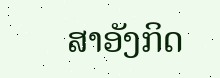ສາອັງກິດ